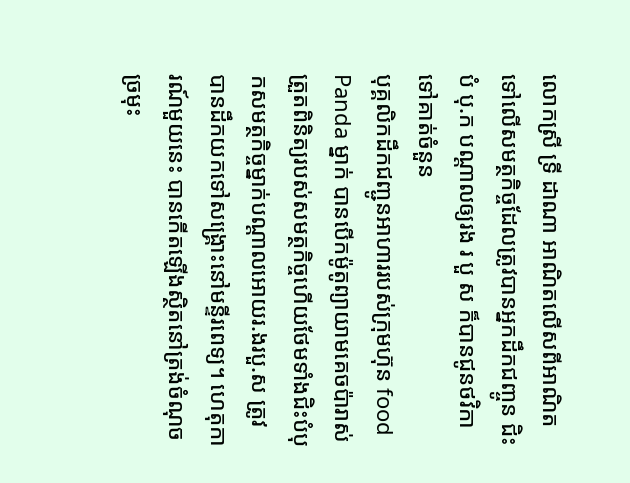លោកស្រី ទ្រី ដាណា អាណិតលើសពីអាណិត ទៅលើសមត្ថកិច្ចដែលត្រូវបានអ្នកដឹកជញ្ចូន ជិះ បំ បុ.ក បណ្តាលឲ្យរង រ បួ ស ក៏បានជូនថវិកាទៅគាត់ចំនួន
បុគ្គលិកដឹកជញ្ជូនអាហាររបស់ក្រុមហ៊ុន food Panda ម្នាក់ បានបើកម៉ូតូព្យាយាមគេចប៉ារាស់ត្រួតពិនិត្យរបស់សមត្ថកិច្ចហើយថែមទាំងជិះបំបុកសមត្ថកិច្ចម្នាក់បណ្តាលអោយរ.ងរបួ.ស ត្រូវបានដឹកយកទៅសង្គ្រោះនៅមន្ទីរពេទ្យ។ ហេតុការណ៍មួយនេះ បានកើតឡើងស្ថិតនៅត្រង់ចំណុច ច្រមុះ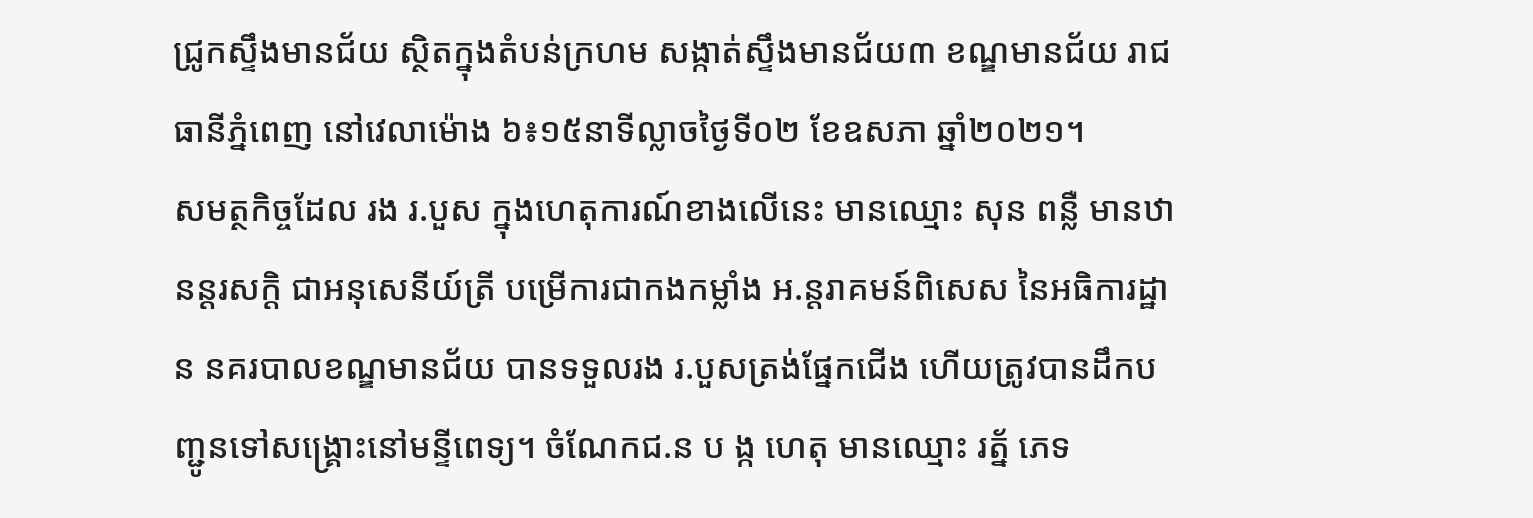ជ្រូកស្ទឹងមានជ័យ ស្ថិតក្នុងតំបន់ក្រហម សង្កាត់ស្ទឹងមានជ័យ៣ ខណ្ឌមានជ័យ រាជធានីភ្នំពេញ នៅវេលាម៉ោង ៦៖១៥នាទីល្លាចថ្ងៃទី០២ ខែឧសភា ឆ្នាំ២០២១។
សមត្ថកិច្ចដែល រង រ.បួស ក្នុងហេតុការណ៍ខាងលេីនេះ មានឈ្មោះ សុន ពន្លឺ មានឋានន្តរសក្ដិ ជាអនុសេនីយ៍ត្រី បម្រេីការជាកងកម្លាំង អ.ន្តរាគមន៍ពិសេស នៃអធិការដ្ឋាន នគរបាលខណ្ឌមានជ័យ បានទទួលរង រ.បួសត្រង់ផ្នែកជើង ហេីយត្រូវបានដឹកបញ្ជូនទៅសង្គ្រោះនៅមន្ទីពេទ្យ។ ចំណែកជ.ន ប ង្ក ហេតុ មានឈ្មោះ រត្ន័ ភេទ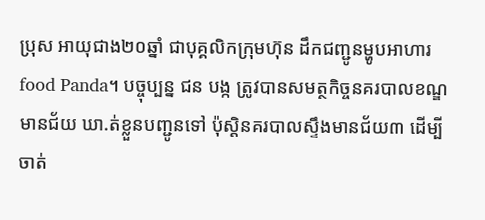ប្រុស អាយុជាង២០ឆ្នាំ ជាបុគ្គលិកក្រុមហ៊ុន ដឹកជញ្ជូនម្ហូបអាហារ food Panda។ បច្ចុប្បន្ន ជន បង្ក ត្រូវបានសមត្ថកិច្ចនគរបាលខណ្ឌមានជ័យ ឃា.ត់ខ្លួនបញ្ជូនទៅ ប៉ុស្តិនគរបាលស្ទឹងមានជ័យ៣ ដើម្បីចាត់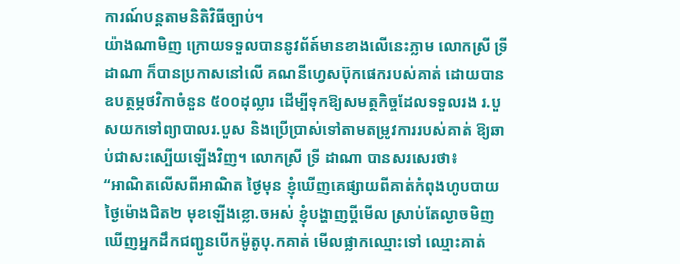ការណ៍បន្តតាមនិតិវិធីច្បាប់។
យ៉ាងណាមិញ ក្រោយទទួលបាននូវព័ត៍មានខាងលេីនេះភ្លាម លោកស្រី ទ្រី ដាណា ក៏បានប្រកាសនៅលេី គណនីហ្វេសប៊ុកផេករបស់គាត់ ដោយបានឧបត្ថម្ភថវិកាចំនួន ៥០០ដុល្លារ ដេីម្បីទុកឱ្យសមត្ថកិច្ចដែលទទួលរង រ.បួសយកទៅព្យាបាលរ.បួស និងប្រេីប្រាស់ទៅតាមតម្រូវការរបស់គាត់ ឱ្យឆាប់ជាសះស្បេីយឡេីងវិញ។ លោកស្រី ទ្រី ដាណា បានសរសេរថា៖
“អាណិតលើសពីអាណិត ថ្ងៃមុន ខ្ញុំឃើញគេផ្សាយពីគាត់កំពុងហូបបាយថ្ងៃម៉ោងជិត២ មុខឡើងខ្លោ.ចអស់ ខ្ញុំបង្ហាញប្ដីមើល ស្រាប់តែល្ងាចមិញ ឃើញអ្នកដឹកជញ្ជូនបើកម៉ូតូបុ.កគាត់ មើលផ្លាកឈ្មោះទៅ ឈ្មោះគាត់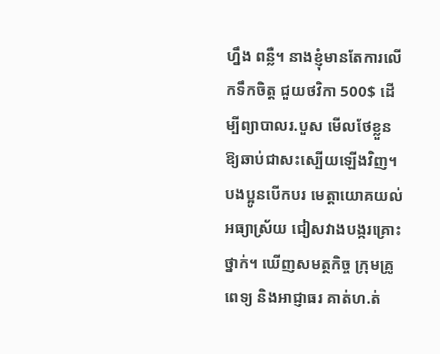ហ្នឹង ពន្លឺ។ នាងខ្ញុំមានតែការលើកទឹកចិត្ត ជួយថវិកា 500$ ដើម្បីព្យាបាលរ.បួស មើលថែខ្លួន ឱ្យឆាប់ជាសះស្បើយឡើងវិញ។ បងប្អូនបើកបរ មេត្តាយោគយល់អធ្យាស្រ័យ ជៀសវាងបង្ករគ្រោះថ្នាក់។ ឃើញសមត្ថកិច្ច ក្រុមគ្រូពេទ្យ និងអាជ្ញាធរ គាត់ហ.ត់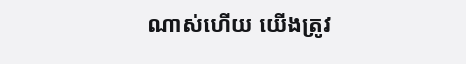ណាស់ហើយ យើងត្រូវ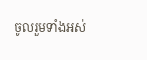ចូលរួមទាំងអស់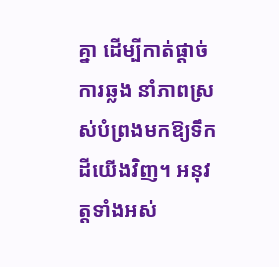គ្នា ដើម្បីកាត់ផ្ដាច់ការឆ្លង នាំភាពស្រស់បំព្រងមកឱ្យទឹកដីយើងវិញ។ អនុវត្តទាំងអស់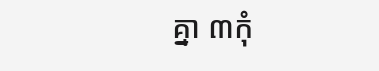គ្នា ៣កុំ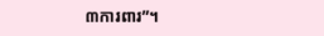៣ការពារ”។